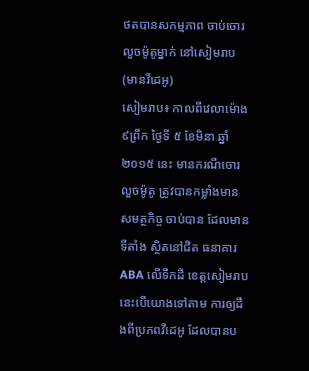ថតបានសកម្មភាព ចាប់ចោរលួចម៉ូតូម្នាក់ នៅសៀមរាប (មានវីដេអូ)
សៀមរាប៖ កាលពីវេលាម៉ោង ៩ព្រឹក ថ្ងៃទី ៥ ខែមិនា ឆ្នាំ២០១៥ នេះ មានករណីចោរលួចម៉ូតូ ត្រូវបានកម្លាំងមានសមត្ថកិច្ច ចាប់បាន ដែលមានទីតាំង ស្ថិតនៅជិត ធនាគារ ABA លើទឹកដី ខេត្តសៀមរាប នេះបើយោងទៅតាម ការឲ្យដឹងពីប្រភពវីដេអូ ដែលបានប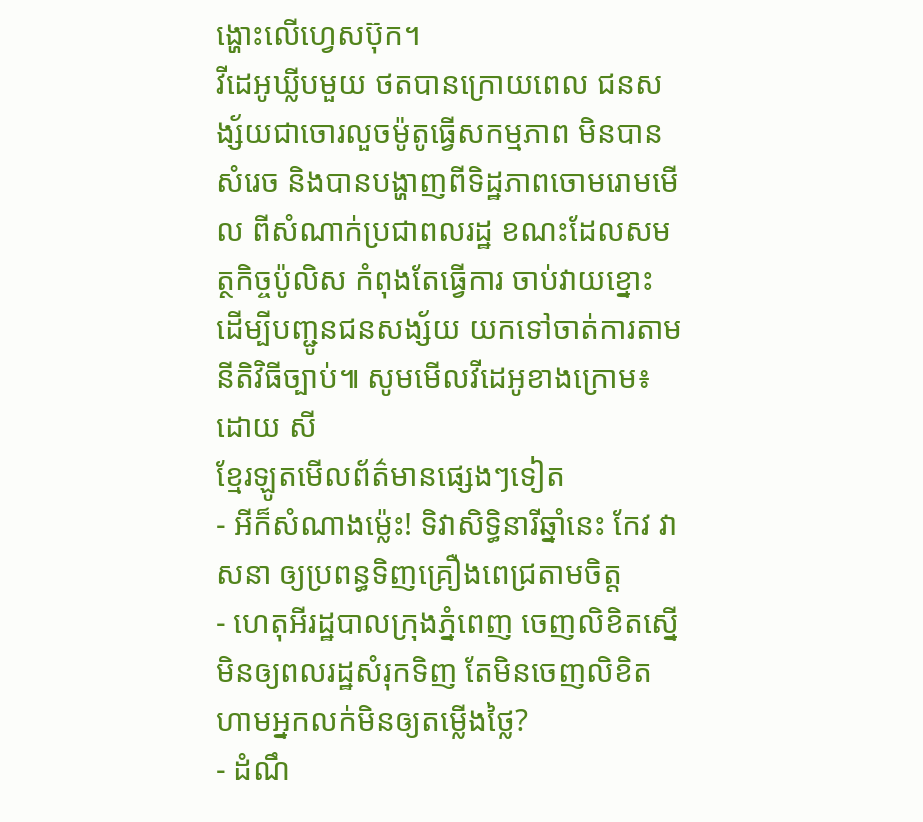ង្ហោះលើហ្វេសប៊ុក។
វីដេអូឃ្លីបមួយ ថតបានក្រោយពេល ជនសង្ស័យជាចោរលួចម៉ូតូធ្វើសកម្មភាព មិនបានសំរេច និងបានបង្ហាញពីទិដ្ឋភាពចោមរោមមើល ពីសំណាក់ប្រជាពលរដ្ឋ ខណះដែលសមត្ថកិច្ចប៉ូលិស កំពុងតែធ្វើការ ចាប់វាយខ្នោះ ដើម្បីបញ្ជូនជនសង្ស័យ យកទៅចាត់ការតាមនីតិវិធីច្បាប់៕ សូមមើលវីដេអូខាងក្រោម៖
ដោយ សី
ខ្មែរឡូតមើលព័ត៌មានផ្សេងៗទៀត
- អីក៏សំណាងម្ល៉េះ! ទិវាសិទ្ធិនារីឆ្នាំនេះ កែវ វាសនា ឲ្យប្រពន្ធទិញគ្រឿងពេជ្រតាមចិត្ត
- ហេតុអីរដ្ឋបាលក្រុងភ្នំពេញ ចេញលិខិតស្នើមិនឲ្យពលរដ្ឋសំរុកទិញ តែមិនចេញលិខិតហាមអ្នកលក់មិនឲ្យតម្លើងថ្លៃ?
- ដំណឹ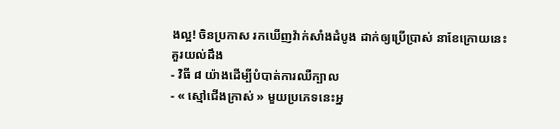ងល្អ! ចិនប្រកាស រកឃើញវ៉ាក់សាំងដំបូង ដាក់ឲ្យប្រើប្រាស់ នាខែក្រោយនេះ
គួរយល់ដឹង
- វិធី ៨ យ៉ាងដើម្បីបំបាត់ការឈឺក្បាល
- « ស្មៅជើងក្រាស់ » មួយប្រភេទនេះអ្ន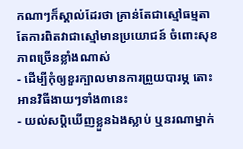កណាៗក៏ស្គាល់ដែរថា គ្រាន់តែជាស្មៅធម្មតា តែការពិតវាជាស្មៅមានប្រយោជន៍ ចំពោះសុខភាពច្រើនខ្លាំងណាស់
- ដើម្បីកុំឲ្យខួរក្បាលមានការព្រួយបារម្ភ តោះអានវិធីងាយៗទាំង៣នេះ
- យល់សប្តិឃើញខ្លួនឯងស្លាប់ ឬនរណាម្នាក់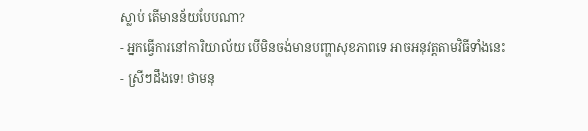ស្លាប់ តើមានន័យបែបណា?
- អ្នកធ្វើការនៅការិយាល័យ បើមិនចង់មានបញ្ហាសុខភាពទេ អាចអនុវត្តតាមវិធីទាំងនេះ
- ស្រីៗដឹងទេ! ថាមនុ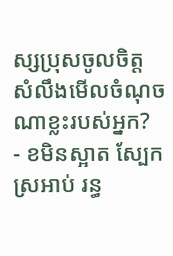ស្សប្រុសចូលចិត្ត សំលឹងមើលចំណុចណាខ្លះរបស់អ្នក?
- ខមិនស្អាត ស្បែកស្រអាប់ រន្ធ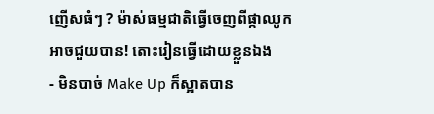ញើសធំៗ ? ម៉ាស់ធម្មជាតិធ្វើចេញពីផ្កាឈូកអាចជួយបាន! តោះរៀនធ្វើដោយខ្លួនឯង
- មិនបាច់ Make Up ក៏ស្អាតបាន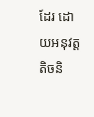ដែរ ដោយអនុវត្តតិចនិ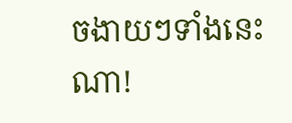ចងាយៗទាំងនេះណា!